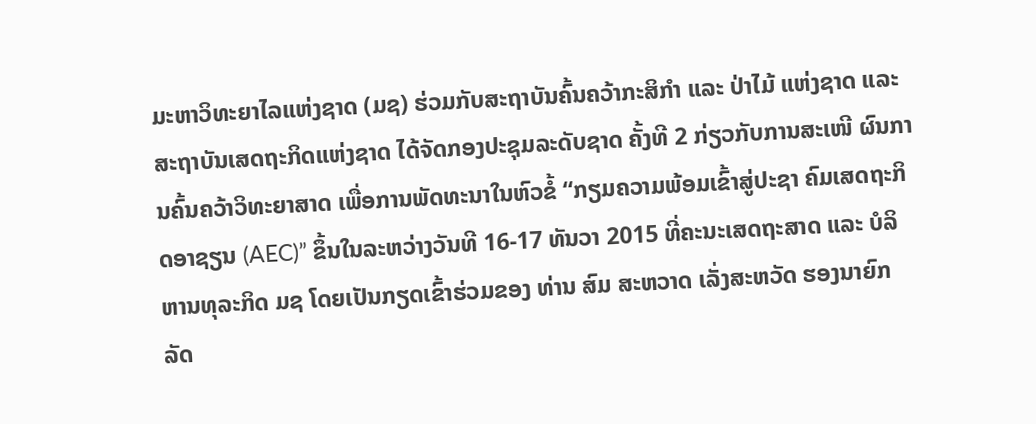ມະຫາວິທະຍາໄລແຫ່ງຊາດ (ມຊ) ຮ່ວມກັບສະຖາບັນຄົ້ນຄວ້າກະສິກຳ ແລະ ປ່າໄມ້ ແຫ່ງຊາດ ແລະ ສະຖາບັນເສດຖະກິດແຫ່ງຊາດ ໄດ້ຈັດກອງປະຊຸມລະດັບຊາດ ຄັ້ງທີ 2 ກ່ຽວກັບການສະເໜີ ຜົນການຄົ້ນຄວ້າວິທະຍາສາດ ເພື່ອການພັດທະນາໃນຫົວຂໍ້ “ກຽມຄວາມພ້ອມເຂົ້າສູ່ປະຊາ ຄົມເສດຖະກິດອາຊຽນ (AEC)” ຂຶ້ນໃນລະຫວ່າງວັນທີ 16-17 ທັນວາ 2015 ທີ່ຄະນະເສດຖະສາດ ແລະ ບໍລິຫານທຸລະກິດ ມຊ ໂດຍເປັນກຽດເຂົ້າຮ່ວມຂອງ ທ່ານ ສົມ ສະຫວາດ ເລັ່ງສະຫວັດ ຮອງນາຍົກລັດ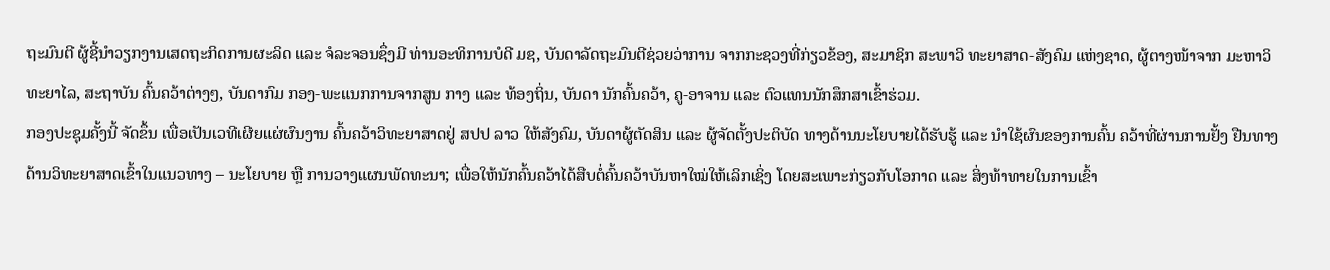ຖະມົນຕີ ຜູ້ຊີ້ນຳວຽກງານເສດຖະກິດການຜະລິດ ແລະ ຈໍລະຈອນຊຶ່ງມີ ທ່ານອະທິການບໍດີ ມຊ, ບັນດາລັດຖະມົນຕີຊ່ວຍວ່າການ ຈາກກະຊວງທີ່ກ່ຽວຂ້ອງ, ສະມາຊິກ ສະພາວິ ທະຍາສາດ-ສັງຄົມ ແຫ່ງຊາດ, ຜູ້ຕາງໜ້າຈາກ ມະຫາວິທະຍາໄລ, ສະຖາບັນ ຄົ້ນຄວ້າຕ່າງໆ, ບັນດາກົມ ກອງ-ພະແນກການຈາກສູນ ກາງ ແລະ ທ້ອງຖິ່ນ, ບັນດາ ນັກຄົ້ນຄວ້າ, ຄູ-ອາຈານ ແລະ ຕົວແທນນັກສຶກສາເຂົ້າຮ່ວມ.
ກອງປະຊຸມຄັ້ງນີ້ ຈັດຂຶ້ນ ເພື່ອເປັນເວທີເຜີຍແຜ່ຜົນງານ ຄົ້ນຄວ້າວິທະຍາສາດຢູ່ ສປປ ລາວ ໃຫ້ສັງຄົມ, ບັນດາຜູ້ຕັດສິນ ແລະ ຜູ້ຈັດຕັ້ງປະຕິບັດ ທາງດ້ານນະໂຍບາຍໄດ້ຮັບຮູ້ ແລະ ນຳໃຊ້ຜົນຂອງການຄົ້ນ ຄວ້າທີ່ຜ່ານການຢັ້ງ ຢືນທາງ ດ້ານວິທະຍາສາດເຂົ້າໃນແນວທາງ – ນະໂຍບາຍ ຫຼື ການວາງແຜນພັດທະນາ; ເພື່ອໃຫ້ນັກຄົ້ນຄວ້າໄດ້ສືບຕໍ່ຄົ້ນຄວ້າບັນຫາໃໝ່ໃຫ້ເລິກເຊິ່ງ ໂດຍສະເພາະກ່ຽວກັບໂອກາດ ແລະ ສິ່ງທ້າທາຍໃນການເຂົ້າ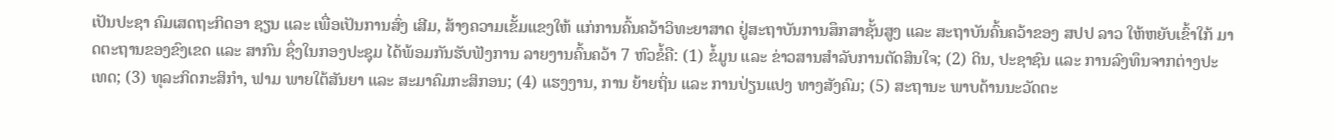ເປັນປະຊາ ຄົມເສດຖະກິດອາ ຊຽນ ແລະ ເພື່ອເປັນການສົ່ງ ເສີມ, ສ້າງຄວາມເຂັ້ມແຂງໃຫ້ ແກ່ການຄົ້ນຄວ້າວິທະຍາສາດ ຢູ່ສະຖາບັນການສຶກສາຊັ້ນສູງ ແລະ ສະຖາບັນຄົ້ນຄວ້າຂອງ ສປປ ລາວ ໃຫ້ຫຍັບເຂົ້າໃກ້ ມາດຕະຖານຂອງຂົງເຂດ ແລະ ສາກົນ ຊຶ່ງໃນກອງປະຊຸມ ໄດ້ພ້ອມກັນຮັບຟັງການ ລາຍງານຄົ້ນຄວ້າ 7 ຫົວຂໍ້ຄື: (1) ຂໍ້ມູນ ແລະ ຂ່າວສານສຳລັບການຕັດສິນໃຈ; (2) ດິນ, ປະຊາຊົນ ແລະ ການລົງທຶນຈາກຕ່າງປະເທດ; (3) ທຸລະກິດກະສິກຳ, ຟາມ ພາຍໃຕ້ສັນຍາ ແລະ ສະມາຄົມກະສິກອນ; (4) ແຮງງານ, ການ ຍ້າຍຖິ່ນ ແລະ ການປ່ຽນແປງ ທາງສັງຄົມ; (5) ສະຖານະ ພາບດ້ານນະວັດຕະ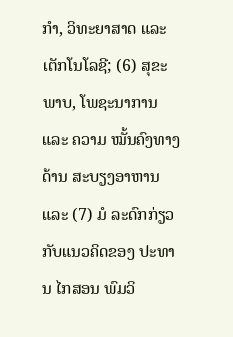ກຳ, ວິທະຍາສາດ ແລະ ເຕັກໂນໂລຊີ; (6) ສຸຂະພາບ, ໂພຊະນາການ ແລະ ຄວາມ ໝັ້ນຄົງທາງດ້ານ ສະບຽງອາຫານ ແລະ (7) ມໍ ລະດົກກ່ຽວກັບແນວຄິດຂອງ ປະທານ ໄກສອນ ພົມວິ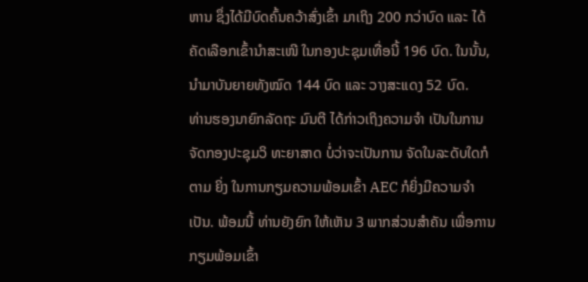ຫານ ຊຶ່ງໄດ້ມີບົດຄົ້ນຄວ້າສົ່ງເຂົ້າ ມາເຖິງ 200 ກວ່າບົດ ແລະ ໄດ້ຄັດເລືອກເຂົ້ານຳສະເໜີ ໃນກອງປະຊຸມເທື່ອນີ້ 196 ບົດ. ໃນນັ້ນ, ນຳມາບັນຍາຍທັງໝົດ 144 ບົດ ແລະ ວາງສະແດງ 52 ບົດ.
ທ່ານຮອງນາຍົກລັດຖະ ມົນຕີ ໄດ້ກ່າວເຖິງຄວາມຈຳ ເປັນໃນການຈັດກອງປະຊຸມວິ ທະຍາສາດ ບໍ່ວ່າຈະເປັນການ ຈັດໃນລະດັບໃດກໍຕາມ ຍິ່ງ ໃນການກຽມຄວາມພ້ອມເຂົ້າ AEC ກໍຍິ່ງມີຄວາມຈຳເປັນ. ພ້ອມນີ້ ທ່ານຍັງຍົກ ໃຫ້ເຫັນ 3 ພາກສ່ວນສຳຄັນ ເພື່ອການ ກຽມພ້ອມເຂົ້າ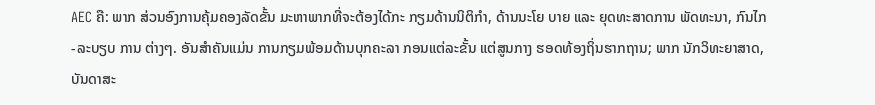AEC ຄື: ພາກ ສ່ວນອົງການຄຸ້ມຄອງລັດຂັ້ນ ມະຫາພາກທີ່ຈະຕ້ອງໄດ້ກະ ກຽມດ້ານນິຕິກຳ, ດ້ານນະໂຍ ບາຍ ແລະ ຍຸດທະສາດການ ພັດທະນາ, ກົນໄກ-ລະບຽບ ການ ຕ່າງໆ. ອັນສຳຄັນແມ່ນ ການກຽມພ້ອມດ້ານບຸກຄະລາ ກອນແຕ່ລະຂັ້ນ ແຕ່ສູນກາງ ຮອດທ້ອງຖິ່ນຮາກຖານ; ພາກ ນັກວິທະຍາສາດ, ບັນດາສະ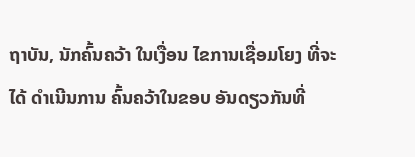ຖາບັນ, ນັກຄົ້ນຄວ້າ ໃນເງື່ອນ ໄຂການເຊື່ອມໂຍງ ທີ່ຈະໄດ້ ດຳເນີນການ ຄົ້ນຄວ້າໃນຂອບ ອັນດຽວກັນທີ່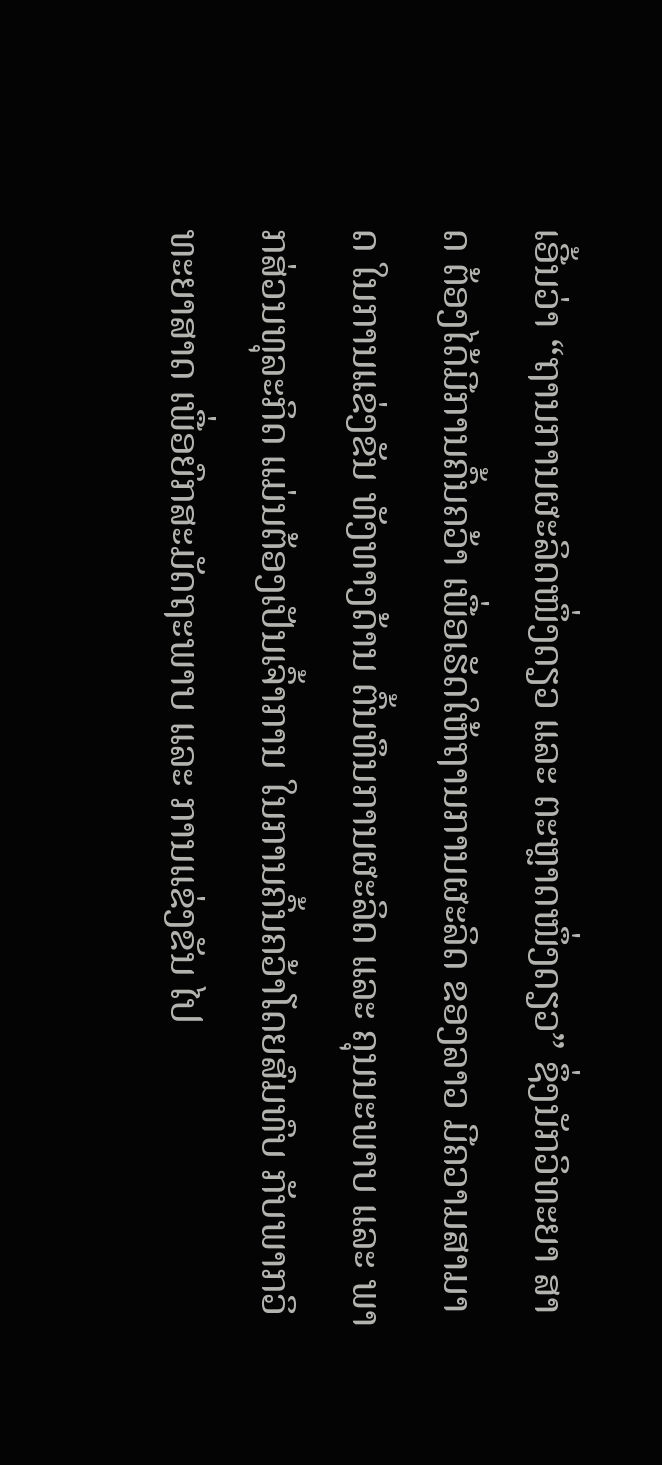ເອີ້ນວ່າ “ຖານການຜະລິດໜຶ່ງດຽວ ແລະ ຕະຫຼາດໜຶ່ງດຽວ” ຊຶ່ງນັກວິທະຍາ ສາດ ຕ້ອງໄດ້ມີການຄົ້ນຄວ້າ ເພື່ອເຮັດໃຫ້ຖານການຜະລິດ ຂອງລາວ ມີຄວາມສາມາດ ໃນການແຂ່ງຂັນ ທັງທາງດ້ານ ຕົ້ນທຶນການຜະລິດ ແລະ ຄຸນນະພາບ ແລະ ພາກສ່ວນທຸລະກິດ ແມ່ນຕ້ອງເປັນເຈົ້າການ ໃນການຄົ້ນຄວ້າໂດຍສົມທົບ ກັບພາກວິທະຍາສາດ ເພື່ອຍົກສະມັດຖະພາບ ແລະ ການແຂ່ງຂັນ ໄປ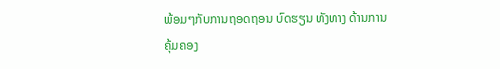ພ້ອມໆກັບການຖອດຖອນ ບົດຮຽນ ທັງທາງ ດ້ານການຄຸ້ມຄອງ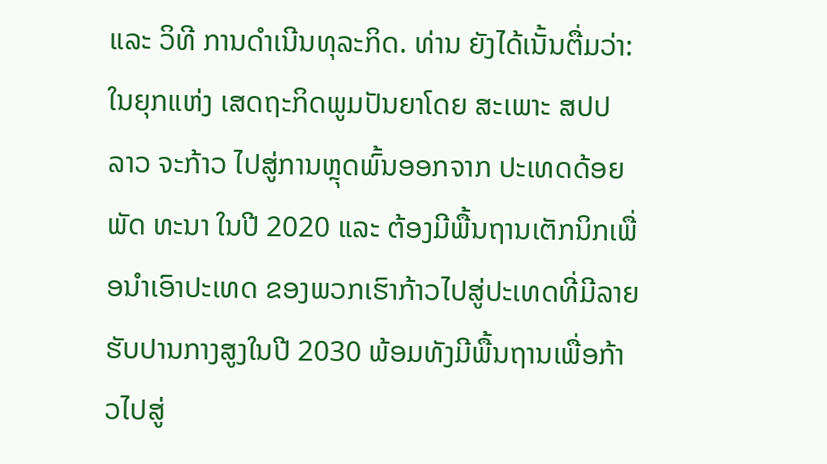ແລະ ວິທີ ການດຳເນີນທຸລະກິດ. ທ່ານ ຍັງໄດ້ເນັ້ນຕື່ມວ່າ: ໃນຍຸກແຫ່ງ ເສດຖະກິດພູມປັນຍາໂດຍ ສະເພາະ ສປປ ລາວ ຈະກ້າວ ໄປສູ່ການຫຼຸດພົ້ນອອກຈາກ ປະເທດດ້ອຍພັດ ທະນາ ໃນປີ 2020 ແລະ ຕ້ອງມີພື້ນຖານເຕັກນິກເພື່ອນຳເອົາປະເທດ ຂອງພວກເຮົາກ້າວໄປສູ່ປະເທດທີ່ມີລາຍຮັບປານກາງສູງໃນປີ 2030 ພ້ອມທັງມີພື້ນຖານເພື່ອກ້າວໄປສູ່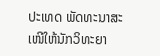ປະເທດ ພັດທະນາສະເໜີໃຫ້ນັກວິທະຍາ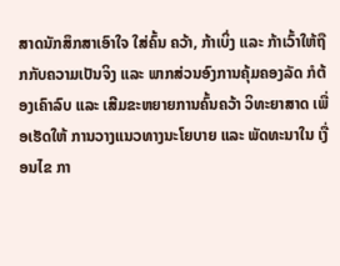ສາດນັກສຶກສາເອົາໃຈ ໃສ່ຄົ້ນ ຄວ້າ, ກ້າເບິ່ງ ແລະ ກ້າເວົ້າໃຫ້ຖືກກັບຄວາມເປັນຈິງ ແລະ ພາກສ່ວນອົງການຄຸ້ມຄອງລັດ ກໍຕ້ອງເຄົາລົບ ແລະ ເສີມຂະຫຍາຍການຄົ້ນຄວ້າ ວິທະຍາສາດ ເພື່ອເຮັດໃຫ້ ການວາງແນວທາງນະໂຍບາຍ ແລະ ພັດທະນາໃນ ເງື່ອນໄຂ ກາ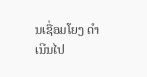ນເຊື່ອມໂຍງ ດຳເນີນໄປ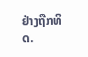ຢ່າງຖືກທິດ.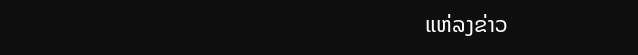ແຫ່ລງຂ່າວ